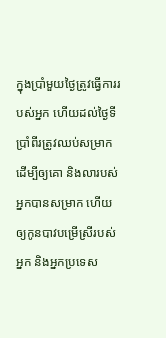ក្នុងប្រាំមួយថ្ងៃត្រូវធ្វើការរបស់អ្នក ហើយដល់ថ្ងៃទីប្រាំពីរត្រូវឈប់សម្រាក ដើម្បីឲ្យគោ និងលារបស់អ្នកបានសម្រាក ហើយឲ្យកូនបាវបម្រើស្រីរបស់អ្នក និងអ្នកប្រទេស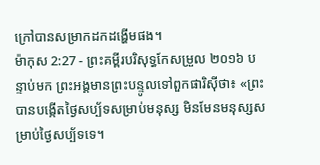ក្រៅបានសម្រាកដកដង្ហើមផង។
ម៉ាកុស 2:27 - ព្រះគម្ពីរបរិសុទ្ធកែសម្រួល ២០១៦ បន្ទាប់មក ព្រះអង្គមានព្រះបន្ទូលទៅពួកផារិស៊ីថា៖ «ព្រះបានបង្កើតថ្ងៃសប្ប័ទសម្រាប់មនុស្ស មិនមែនមនុស្សសម្រាប់ថ្ងៃសប្ប័ទទេ។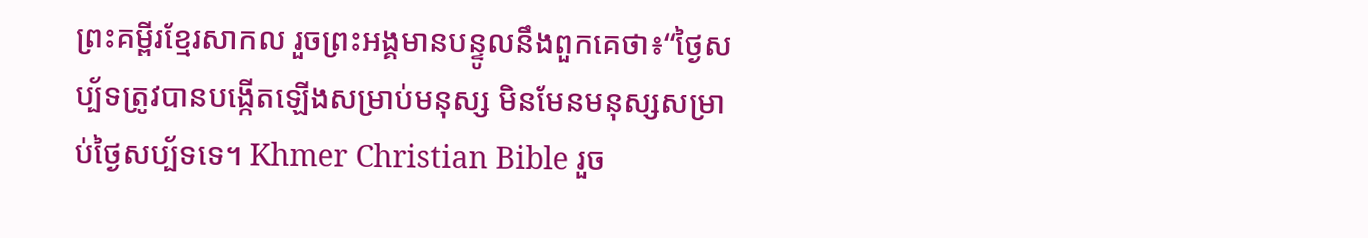ព្រះគម្ពីរខ្មែរសាកល រួចព្រះអង្គមានបន្ទូលនឹងពួកគេថា៖“ថ្ងៃសប្ប័ទត្រូវបានបង្កើតឡើងសម្រាប់មនុស្ស មិនមែនមនុស្សសម្រាប់ថ្ងៃសប្ប័ទទេ។ Khmer Christian Bible រួច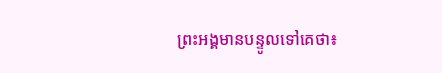ព្រះអង្គមានបន្ទូលទៅគេថា៖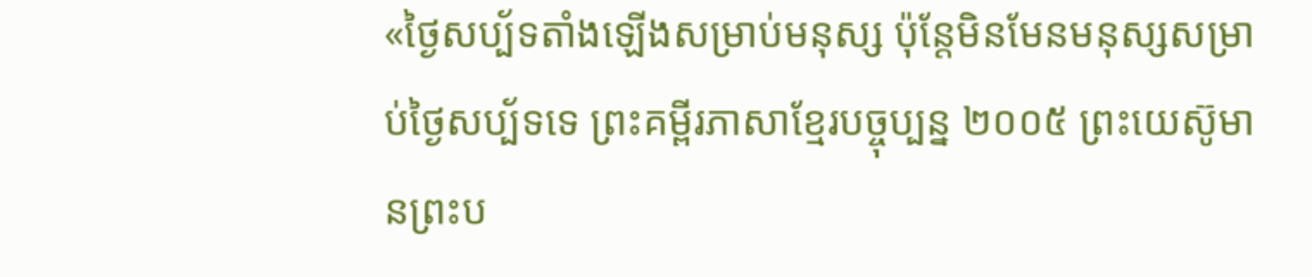«ថ្ងៃសប្ប័ទតាំងឡើងសម្រាប់មនុស្ស ប៉ុន្ដែមិនមែនមនុស្សសម្រាប់ថ្ងៃសប្ប័ទទេ ព្រះគម្ពីរភាសាខ្មែរបច្ចុប្បន្ន ២០០៥ ព្រះយេស៊ូមានព្រះប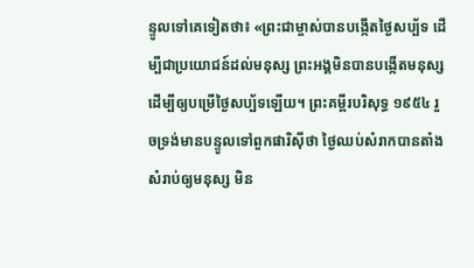ន្ទូលទៅគេទៀតថា៖ «ព្រះជាម្ចាស់បានបង្កើតថ្ងៃសប្ប័ទ ដើម្បីជាប្រយោជន៍ដល់មនុស្ស ព្រះអង្គមិនបានបង្កើតមនុស្ស ដើម្បីឲ្យបម្រើថ្ងៃសប្ប័ទឡើយ។ ព្រះគម្ពីរបរិសុទ្ធ ១៩៥៤ រួចទ្រង់មានបន្ទូលទៅពួកផារិស៊ីថា ថ្ងៃឈប់សំរាកបានតាំងសំរាប់ឲ្យមនុស្ស មិន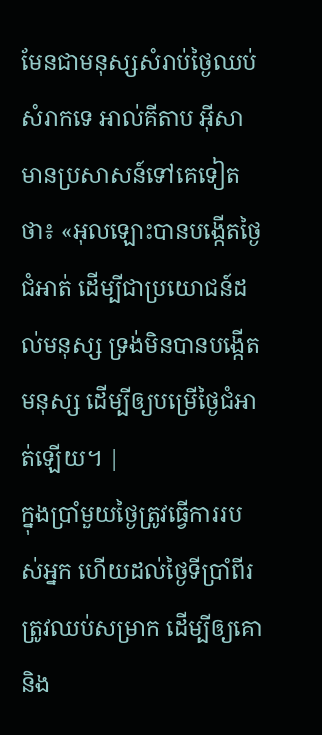មែនជាមនុស្សសំរាប់ថ្ងៃឈប់សំរាកទេ អាល់គីតាប អ៊ីសាមានប្រសាសន៍ទៅគេទៀតថា៖ «អុលឡោះបានបង្កើតថ្ងៃជំអាត់ ដើម្បីជាប្រយោជន៍ដល់មនុស្ស ទ្រង់មិនបានបង្កើតមនុស្ស ដើម្បីឲ្យបម្រើថ្ងៃជំអាត់ឡើយ។ |
ក្នុងប្រាំមួយថ្ងៃត្រូវធ្វើការរបស់អ្នក ហើយដល់ថ្ងៃទីប្រាំពីរត្រូវឈប់សម្រាក ដើម្បីឲ្យគោ និង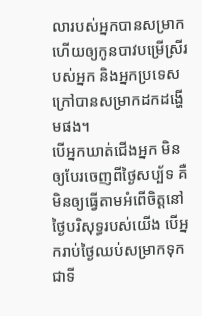លារបស់អ្នកបានសម្រាក ហើយឲ្យកូនបាវបម្រើស្រីរបស់អ្នក និងអ្នកប្រទេសក្រៅបានសម្រាកដកដង្ហើមផង។
បើអ្នកឃាត់ជើងអ្នក មិនឲ្យបែរចេញពីថ្ងៃសប្ប័ទ គឺមិនឲ្យធ្វើតាមអំពើចិត្តនៅថ្ងៃបរិសុទ្ធរបស់យើង បើអ្នករាប់ថ្ងៃឈប់សម្រាកទុកជាទី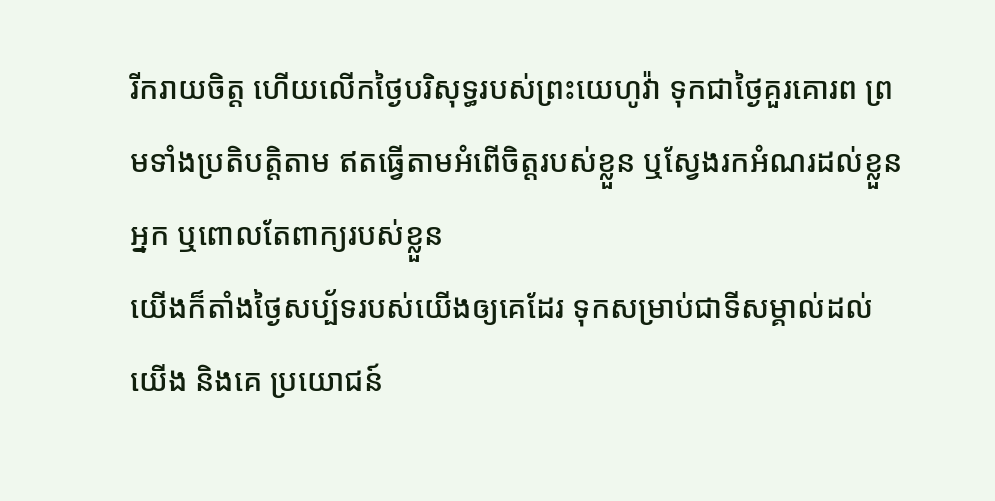រីករាយចិត្ត ហើយលើកថ្ងៃបរិសុទ្ធរបស់ព្រះយេហូវ៉ា ទុកជាថ្ងៃគួរគោរព ព្រមទាំងប្រតិបត្តិតាម ឥតធ្វើតាមអំពើចិត្តរបស់ខ្លួន ឬស្វែងរកអំណរដល់ខ្លួនអ្នក ឬពោលតែពាក្យរបស់ខ្លួន
យើងក៏តាំងថ្ងៃសប្ប័ទរបស់យើងឲ្យគេដែរ ទុកសម្រាប់ជាទីសម្គាល់ដល់យើង និងគេ ប្រយោជន៍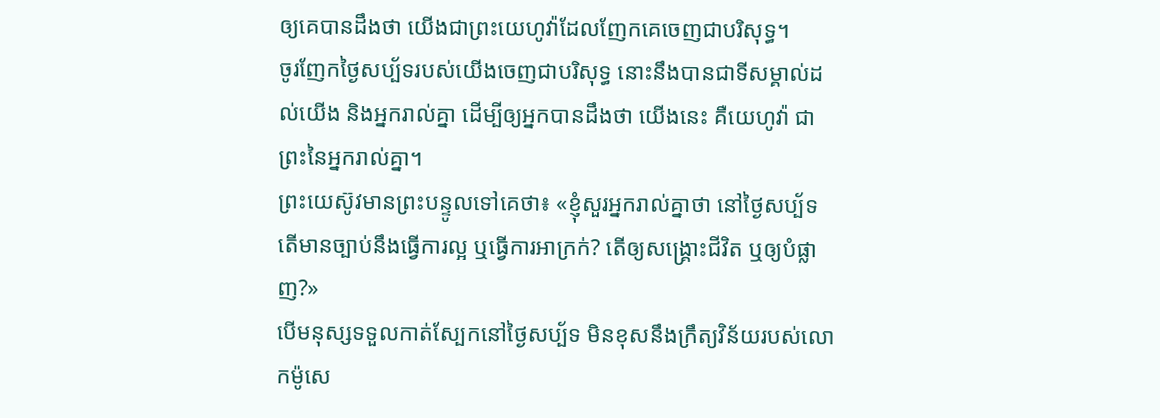ឲ្យគេបានដឹងថា យើងជាព្រះយេហូវ៉ាដែលញែកគេចេញជាបរិសុទ្ធ។
ចូរញែកថ្ងៃសប្ប័ទរបស់យើងចេញជាបរិសុទ្ធ នោះនឹងបានជាទីសម្គាល់ដល់យើង និងអ្នករាល់គ្នា ដើម្បីឲ្យអ្នកបានដឹងថា យើងនេះ គឺយេហូវ៉ា ជាព្រះនៃអ្នករាល់គ្នា។
ព្រះយេស៊ូវមានព្រះបន្ទូលទៅគេថា៖ «ខ្ញុំសួរអ្នករាល់គ្នាថា នៅថ្ងៃសប្ប័ទ តើមានច្បាប់នឹងធ្វើការល្អ ឬធ្វើការអាក្រក់? តើឲ្យសង្គ្រោះជីវិត ឬឲ្យបំផ្លាញ?»
បើមនុស្សទទួលកាត់ស្បែកនៅថ្ងៃសប្ប័ទ មិនខុសនឹងក្រឹត្យវិន័យរបស់លោកម៉ូសេ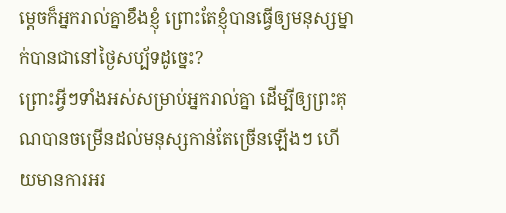ម្ដេចក៏អ្នករាល់គ្នាខឹងខ្ញុំ ព្រោះតែខ្ញុំបានធ្វើឲ្យមនុស្សម្នាក់បានជានៅថ្ងៃសប្ប័ទដូច្នេះ?
ព្រោះអ្វីៗទាំងអស់សម្រាប់អ្នករាល់គ្នា ដើម្បីឲ្យព្រះគុណបានចម្រើនដល់មនុស្សកាន់តែច្រើនឡើងៗ ហើយមានការអរ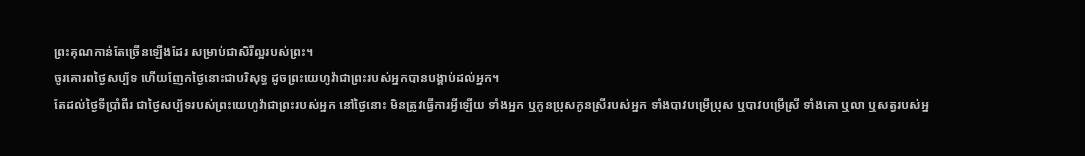ព្រះគុណកាន់តែច្រើនឡើងដែរ សម្រាប់ជាសិរីល្អរបស់ព្រះ។
ចូរគោរពថ្ងៃសប្ប័ទ ហើយញែកថ្ងៃនោះជាបរិសុទ្ធ ដូចព្រះយេហូវ៉ាជាព្រះរបស់អ្នកបានបង្គាប់ដល់អ្នក។
តែដល់ថ្ងៃទីប្រាំពីរ ជាថ្ងៃសប្ប័ទរបស់ព្រះយេហូវ៉ាជាព្រះរបស់អ្នក នៅថ្ងៃនោះ មិនត្រូវធ្វើការអ្វីឡើយ ទាំងអ្នក ឬកូនប្រុសកូនស្រីរបស់អ្នក ទាំងបាវបម្រើប្រុស ឬបាវបម្រើស្រី ទាំងគោ ឬលា ឬសត្វរបស់អ្ន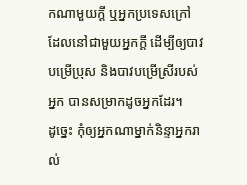កណាមួយក្តី ឬអ្នកប្រទេសក្រៅ ដែលនៅជាមួយអ្នកក្តី ដើម្បីឲ្យបាវបម្រើប្រុស និងបាវបម្រើស្រីរបស់អ្នក បានសម្រាកដូចអ្នកដែរ។
ដូច្នេះ កុំឲ្យអ្នកណាម្នាក់និន្ទាអ្នករាល់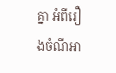គ្នា អំពីរឿងចំណីអា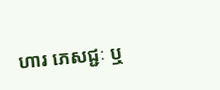ហារ ភេសជ្ជៈ ឬ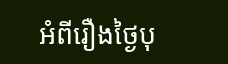អំពីរឿងថ្ងៃបុ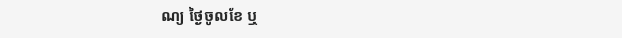ណ្យ ថ្ងៃចូលខែ ឬ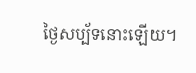ថ្ងៃសប្ប័ទនោះឡើយ។